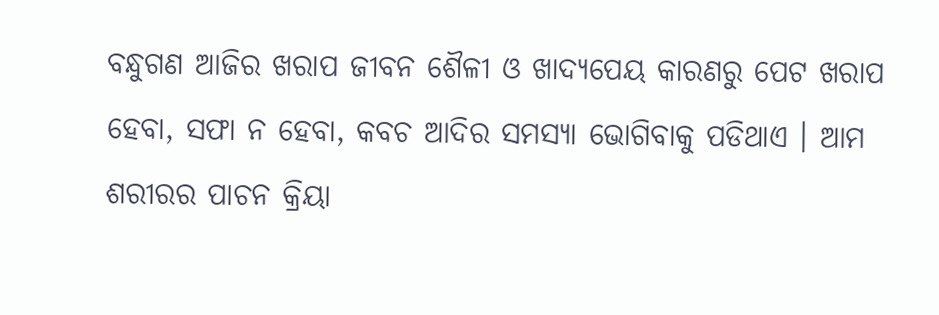ବନ୍ଧୁଗଣ ଆଜିର ଖରାପ ଜୀବନ ଶୈଳୀ ଓ ଖାଦ୍ୟପେୟ କାରଣରୁ ପେଟ ଖରାପ ହେବା, ସଫା ନ ହେବା, କବଚ ଆଦିର ସମସ୍ଯା ଭୋଗିବାକୁ ପଡିଥାଏ । ଆମ ଶରୀରର ପାଚନ କ୍ରିୟା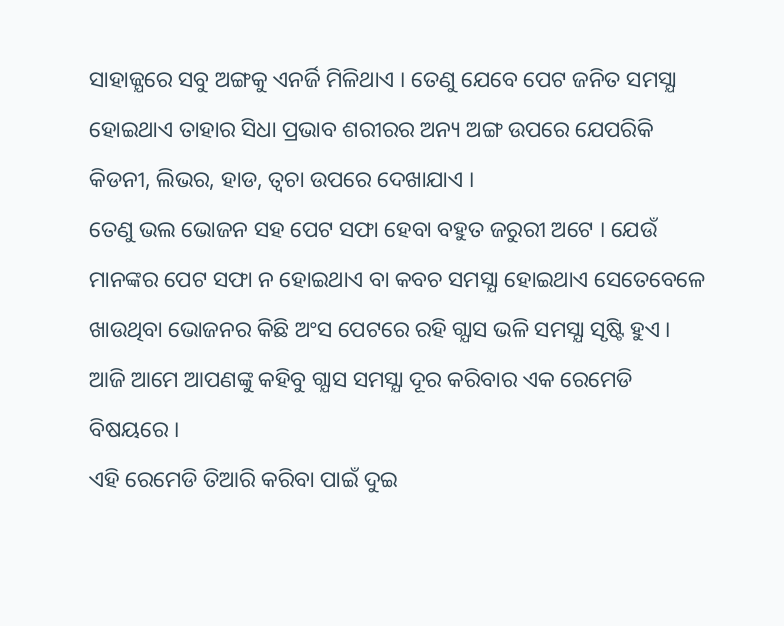ସାହାଜ୍ଯରେ ସବୁ ଅଙ୍ଗକୁ ଏନର୍ଜି ମିଳିଥାଏ । ତେଣୁ ଯେବେ ପେଟ ଜନିତ ସମସ୍ଯା ହୋଇଥାଏ ତାହାର ସିଧା ପ୍ରଭାବ ଶରୀରର ଅନ୍ୟ ଅଙ୍ଗ ଉପରେ ଯେପରିକି କିଡନୀ, ଲିଭର, ହାଡ, ତ୍ଵଚା ଉପରେ ଦେଖାଯାଏ ।
ତେଣୁ ଭଲ ଭୋଜନ ସହ ପେଟ ସଫା ହେବା ବହୁତ ଜରୁରୀ ଅଟେ । ଯେଉଁ ମାନଙ୍କର ପେଟ ସଫା ନ ହୋଇଥାଏ ବା କବଚ ସମସ୍ଯା ହୋଇଥାଏ ସେତେବେଳେ ଖାଉଥିବା ଭୋଜନର କିଛି ଅଂସ ପେଟରେ ରହି ଗ୍ଯାସ ଭଳି ସମସ୍ଯା ସୃଷ୍ଟି ହୁଏ । ଆଜି ଆମେ ଆପଣଙ୍କୁ କହିବୁ ଗ୍ଯାସ ସମସ୍ଯା ଦୂର କରିବାର ଏକ ରେମେଡି ବିଷୟରେ ।
ଏହି ରେମେଡି ତିଆରି କରିବା ପାଇଁ ଦୁଇ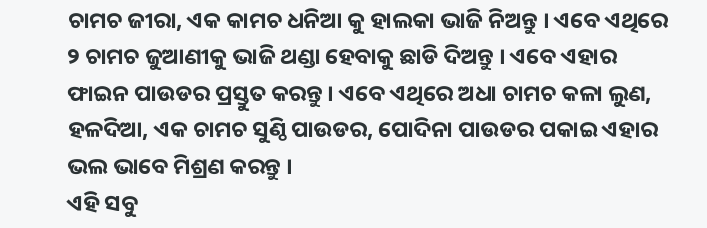ଚାମଚ ଜୀରା, ଏକ କାମଚ ଧନିଆ କୁ ହାଲକା ଭାଜି ନିଅନ୍ତୁ । ଏବେ ଏଥିରେ ୨ ଚାମଚ ଜୁଆଣୀକୁ ଭାଜି ଥଣ୍ଡା ହେବାକୁ ଛାଡି ଦିଅନ୍ତୁ । ଏବେ ଏହାର ଫାଇନ ପାଉଡର ପ୍ରସ୍ତୁତ କରନ୍ତୁ । ଏବେ ଏଥିରେ ଅଧା ଚାମଚ କଳା ଲୁଣ, ହଳଦିଆ, ଏକ ଚାମଚ ସୁଣ୍ଠି ପାଉଡର, ପୋଦିନା ପାଉଡର ପକାଇ ଏହାର ଭଲ ଭାବେ ମିଶ୍ରଣ କରନ୍ତୁ ।
ଏହି ସବୁ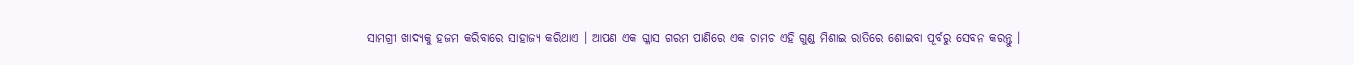ସାମଗ୍ରୀ ଖାଦ୍ୟକୁ ହଜମ କରିବାରେ ସାହାଜ୍ଯ କରିଥାଏ । ଆପଣ ଏକ ଗ୍ଳାସ ଗରମ ପାଣିରେ ଏକ ଚାମଚ ଏହି ଗୁଣ୍ଡ ମିଶାଇ ରାତିରେ ଶୋଇବା ପୂର୍ବରୁ ସେବନ କରନ୍ତୁ ।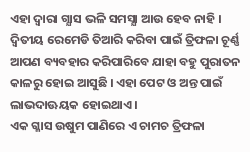ଏହା ଦ୍ଵାରା ଗ୍ଯାସ ଭଳି ସମସ୍ଯା ଆଉ ହେବ ନାହି । ଦ୍ଵିତୀୟ ରେମେଡି ତିଆରି କରିବା ପାଇଁ ତ୍ରିଫଳା ଚୂର୍ଣ୍ଣ ଆପଣ ବ୍ୟବହାର କରିପାରିବେ ଯାହା ବହୁ ପୁରାତନ କାଳରୁ ହୋଇ ଆସୁଛି । ଏହା ପେଟ ଓ ଅନ୍ତ ପାଇଁ ଲାଭଦାଊୟକ ହୋଇଥାଏ ।
ଏକ ଗ୍ଳାସ ଉଷୁମ ପାଣିରେ ଏ ଚାମଚ ତ୍ରିଫଳା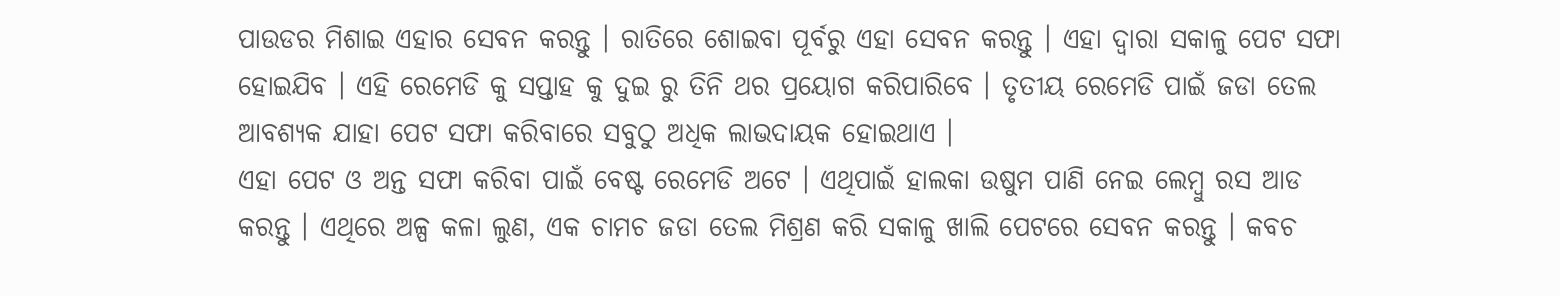ପାଉଡର ମିଶାଇ ଏହାର ସେବନ କରନ୍ତୁ । ରାତିରେ ଶୋଇବା ପୂର୍ବରୁ ଏହା ସେବନ କରନ୍ତୁ । ଏହା ଦ୍ଵାରା ସକାଳୁ ପେଟ ସଫା ହୋଇଯିବ । ଏହି ରେମେଡି କୁ ସପ୍ତାହ କୁ ଦୁଇ ରୁ ତିନି ଥର ପ୍ରୟୋଗ କରିପାରିବେ । ତୃତୀୟ ରେମେଡି ପାଇଁ ଜଡା ତେଲ ଆବଶ୍ୟକ ଯାହା ପେଟ ସଫା କରିବାରେ ସବୁଠୁ ଅଧିକ ଲାଭଦାୟକ ହୋଇଥାଏ ।
ଏହା ପେଟ ଓ ଅନ୍ତ ସଫା କରିବା ପାଇଁ ବେଷ୍ଟ ରେମେଡି ଅଟେ । ଏଥିପାଇଁ ହାଲକା ଉଷୁମ ପାଣି ନେଇ ଲେମ୍ବୁ ରସ ଆଡ କରନ୍ତୁ । ଏଥିରେ ଅଳ୍ପ କଳା ଲୁଣ, ଏକ ଚାମଚ ଜଡା ତେଲ ମିଶ୍ରଣ କରି ସକାଳୁ ଖାଲି ପେଟରେ ସେବନ କରନ୍ତୁ । କବଚ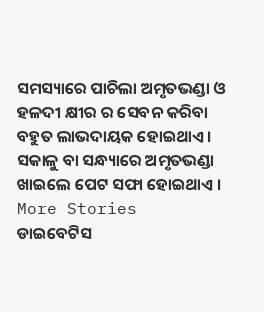ସମସ୍ୟାରେ ପାଚିଲା ଅମୃତଭଣ୍ଡା ଓ ହଳଦୀ କ୍ଷୀର ର ସେବନ କରିବା ବହୁତ ଲାଭଦାୟକ ହୋଇଥାଏ । ସକାଳୁ ବା ସନ୍ଧ୍ୟାରେ ଅମୃତଭଣ୍ଡା ଖାଇଲେ ପେଟ ସଫା ହୋଇଥାଏ ।
More Stories
ଡାଇବେଟିସ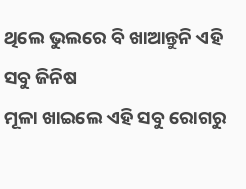ଥିଲେ ଭୁଲରେ ବି ଖାଆନ୍ତୁନି ଏହି ସବୁ ଜିନିଷ
ମୂଳା ଖାଇଲେ ଏହି ସବୁ ରୋଗରୁ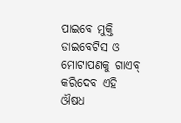ପାଇବେ ମୁକ୍ତି
ଡାଇବେଟିସ ଓ ମୋଟାପଣକୁ ଗାଏବ୍ କରିଦେବ ଏହି ଔଷଧ